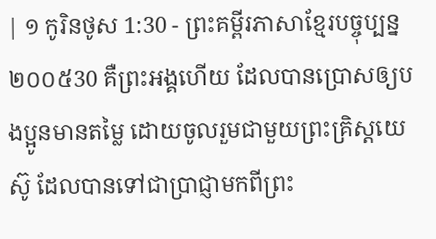| ១ កូរិនថូស 1:30 - ព្រះគម្ពីរភាសាខ្មែរបច្ចុប្បន្ន ២០០៥30 គឺព្រះអង្គហើយ ដែលបានប្រោសឲ្យបងប្អូនមានតម្លៃ ដោយចូលរួមជាមួយព្រះគ្រិស្តយេស៊ូ ដែលបានទៅជាប្រាជ្ញាមកពីព្រះ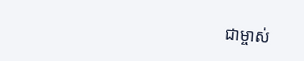ជាម្ចាស់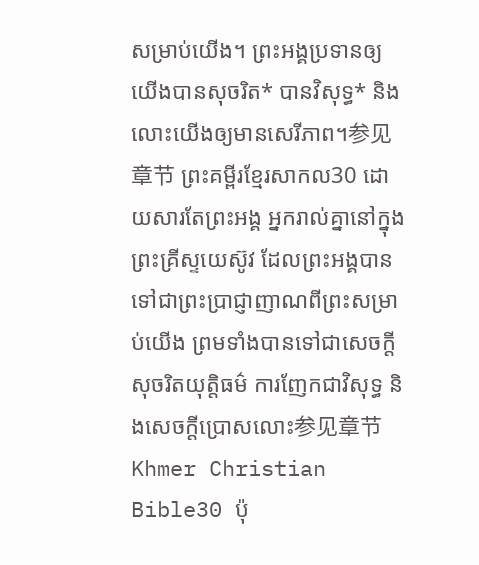សម្រាប់យើង។ ព្រះអង្គប្រទានឲ្យយើងបានសុចរិត* បានវិសុទ្ធ* និងលោះយើងឲ្យមានសេរីភាព។参见章节 ព្រះគម្ពីរខ្មែរសាកល30 ដោយសារតែព្រះអង្គ អ្នករាល់គ្នានៅក្នុងព្រះគ្រីស្ទយេស៊ូវ ដែលព្រះអង្គបានទៅជាព្រះប្រាជ្ញាញាណពីព្រះសម្រាប់យើង ព្រមទាំងបានទៅជាសេចក្ដីសុចរិតយុត្តិធម៌ ការញែកជាវិសុទ្ធ និងសេចក្ដីប្រោសលោះ参见章节 Khmer Christian Bible30 ប៉ុ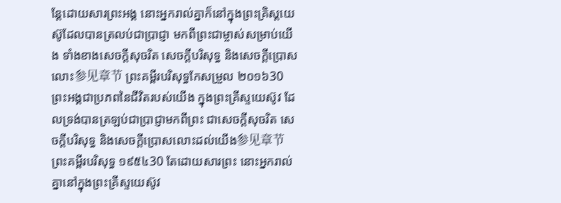ន្ដែដោយសារព្រះអង្គ នោះអ្នករាល់គ្នាក៏នៅក្នុងព្រះគ្រិស្ដយេស៊ូដែលបានត្រលប់ជាប្រាជ្ញា មកពីព្រះជាម្ចាស់សម្រាប់យើង ទាំងខាងសេចក្ដីសុចរិត សេចក្ដីបរិសុទ្ធ និងសេចក្ដីប្រោសលោះ参见章节 ព្រះគម្ពីរបរិសុទ្ធកែសម្រួល ២០១៦30 ព្រះអង្គជាប្រភពនៃជីវិតរបស់យើង ក្នុងព្រះគ្រីស្ទយេស៊ូវ ដែលទ្រង់បានត្រឡប់ជាប្រាជ្ញាមកពីព្រះ ជាសេចក្តីសុចរិត សេចក្តីបរិសុទ្ធ និងសេចក្តីប្រោសលោះដល់យើង参见章节 ព្រះគម្ពីរបរិសុទ្ធ ១៩៥៤30 តែដោយសារព្រះ នោះអ្នករាល់គ្នានៅក្នុងព្រះគ្រីស្ទយេស៊ូវ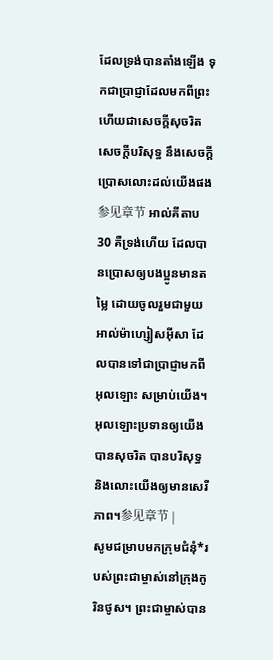ដែលទ្រង់បានតាំងឡើង ទុកជាប្រាជ្ញាដែលមកពីព្រះ ហើយជាសេចក្ដីសុចរិត សេចក្ដីបរិសុទ្ធ នឹងសេចក្ដីប្រោសលោះដល់យើងផង参见章节 អាល់គីតាប30 គឺទ្រង់ហើយ ដែលបានប្រោសឲ្យបងប្អូនមានតម្លៃ ដោយចូលរួមជាមួយអាល់ម៉ាហ្សៀសអ៊ីសា ដែលបានទៅជាប្រាជ្ញាមកពីអុលឡោះ សម្រាប់យើង។ អុលឡោះប្រទានឲ្យយើងបានសុចរិត បានបរិសុទ្ធ និងលោះយើងឲ្យមានសេរីភាព។参见章节 |
សូមជម្រាបមកក្រុមជំនុំ*របស់ព្រះជាម្ចាស់នៅក្រុងកូរិនថូស។ ព្រះជាម្ចាស់បាន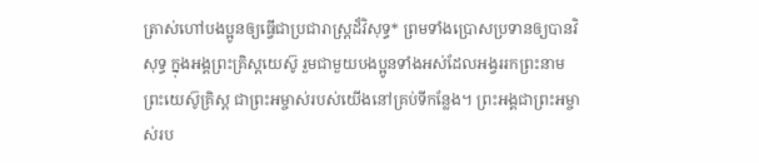ត្រាស់ហៅបងប្អូនឲ្យធ្វើជាប្រជារាស្ដ្រដ៏វិសុទ្ធ* ព្រមទាំងប្រោសប្រទានឲ្យបានវិសុទ្ធ ក្នុងអង្គព្រះគ្រិស្តយេស៊ូ រួមជាមួយបងប្អូនទាំងអស់ដែលអង្វររកព្រះនាមព្រះយេស៊ូគ្រិស្ត ជាព្រះអម្ចាស់របស់យើងនៅគ្រប់ទីកន្លែង។ ព្រះអង្គជាព្រះអម្ចាស់រប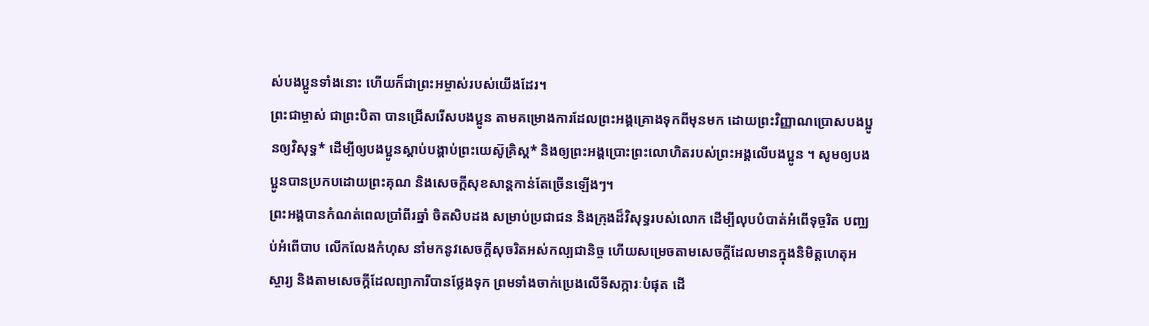ស់បងប្អូនទាំងនោះ ហើយក៏ជាព្រះអម្ចាស់របស់យើងដែរ។
ព្រះជាម្ចាស់ ជាព្រះបិតា បានជ្រើសរើសបងប្អូន តាមគម្រោងការដែលព្រះអង្គគ្រោងទុកពីមុនមក ដោយព្រះវិញ្ញាណប្រោសបងប្អូនឲ្យវិសុទ្ធ* ដើម្បីឲ្យបងប្អូនស្ដាប់បង្គាប់ព្រះយេស៊ូគ្រិស្ត* និងឲ្យព្រះអង្គប្រោះព្រះលោហិតរបស់ព្រះអង្គលើបងប្អូន ។ សូមឲ្យបងប្អូនបានប្រកបដោយព្រះគុណ និងសេចក្ដីសុខសាន្តកាន់តែច្រើនឡើងៗ។
ព្រះអង្គបានកំណត់ពេលប្រាំពីរឆ្នាំ ចិតសិបដង សម្រាប់ប្រជាជន និងក្រុងដ៏វិសុទ្ធរបស់លោក ដើម្បីលុបបំបាត់អំពើទុច្ចរិត បញ្ឈប់អំពើបាប លើកលែងកំហុស នាំមកនូវសេចក្ដីសុចរិតអស់កល្បជានិច្ច ហើយសម្រេចតាមសេចក្ដីដែលមានក្នុងនិមិត្តហេតុអស្ចារ្យ និងតាមសេចក្ដីដែលព្យាការីបានថ្លែងទុក ព្រមទាំងចាក់ប្រេងលើទីសក្ការៈបំផុត ដើ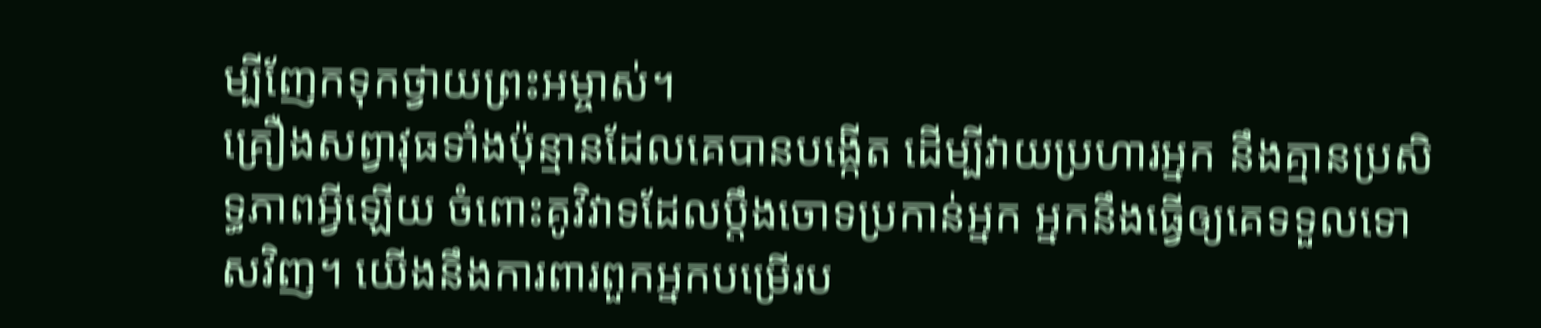ម្បីញែកទុកថ្វាយព្រះអម្ចាស់។
គ្រឿងសព្វាវុធទាំងប៉ុន្មានដែលគេបានបង្កើត ដើម្បីវាយប្រហារអ្នក នឹងគ្មានប្រសិទ្ធភាពអ្វីឡើយ ចំពោះគូវិវាទដែលប្ដឹងចោទប្រកាន់អ្នក អ្នកនឹងធ្វើឲ្យគេទទួលទោសវិញ។ យើងនឹងការពារពួកអ្នកបម្រើរប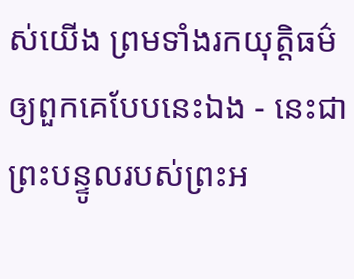ស់យើង ព្រមទាំងរកយុត្តិធម៌ឲ្យពួកគេបែបនេះឯង - នេះជាព្រះបន្ទូលរបស់ព្រះអ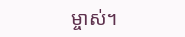ម្ចាស់។